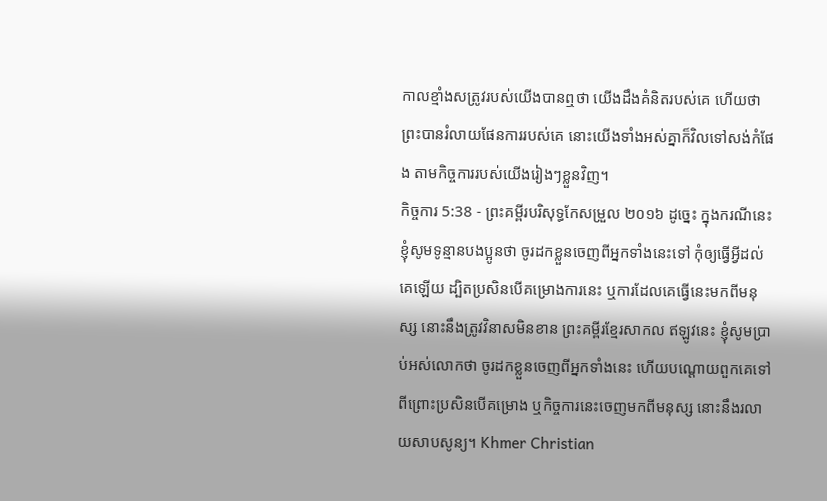កាលខ្មាំងសត្រូវរបស់យើងបានឮថា យើងដឹងគំនិតរបស់គេ ហើយថា ព្រះបានរំលាយផែនការរបស់គេ នោះយើងទាំងអស់គ្នាក៏វិលទៅសង់កំផែង តាមកិច្ចការរបស់យើងរៀងៗខ្លួនវិញ។
កិច្ចការ 5:38 - ព្រះគម្ពីរបរិសុទ្ធកែសម្រួល ២០១៦ ដូច្នេះ ក្នុងករណីនេះ ខ្ញុំសូមទូន្មានបងប្អូនថា ចូរដកខ្លួនចេញពីអ្នកទាំងនេះទៅ កុំឲ្យធ្វើអ្វីដល់គេឡើយ ដ្បិតប្រសិនបើគម្រោងការនេះ ឬការដែលគេធ្វើនេះមកពីមនុស្ស នោះនឹងត្រូវវិនាសមិនខាន ព្រះគម្ពីរខ្មែរសាកល ឥឡូវនេះ ខ្ញុំសូមប្រាប់អស់លោកថា ចូរដកខ្លួនចេញពីអ្នកទាំងនេះ ហើយបណ្ដោយពួកគេទៅ ពីព្រោះប្រសិនបើគម្រោង ឬកិច្ចការនេះចេញមកពីមនុស្ស នោះនឹងរលាយសាបសូន្យ។ Khmer Christian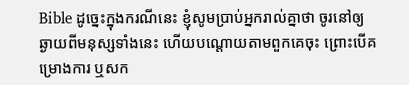Bible ដូច្នេះក្នុងករណីនេះ ខ្ញុំសូមប្រាប់អ្នករាល់គ្នាថា ចូរនៅឲ្យឆ្ងាយពីមនុស្សទាំងនេះ ហើយបណ្ដោយតាមពួកគេចុះ ព្រោះបើគម្រោងការ ឬសក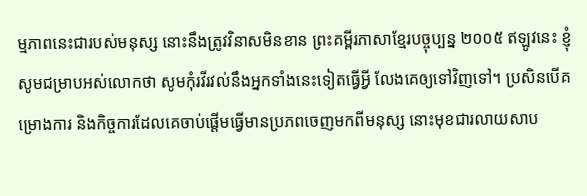ម្មភាពនេះជារបស់មនុស្ស នោះនឹងត្រូវវិនាសមិនខាន ព្រះគម្ពីរភាសាខ្មែរបច្ចុប្បន្ន ២០០៥ ឥឡូវនេះ ខ្ញុំសូមជម្រាបអស់លោកថា សូមកុំរវីរវល់នឹងអ្នកទាំងនេះទៀតធ្វើអ្វី លែងគេឲ្យទៅវិញទៅ។ ប្រសិនបើគម្រោងការ និងកិច្ចការដែលគេចាប់ផ្ដើមធ្វើមានប្រភពចេញមកពីមនុស្ស នោះមុខជារលាយសាប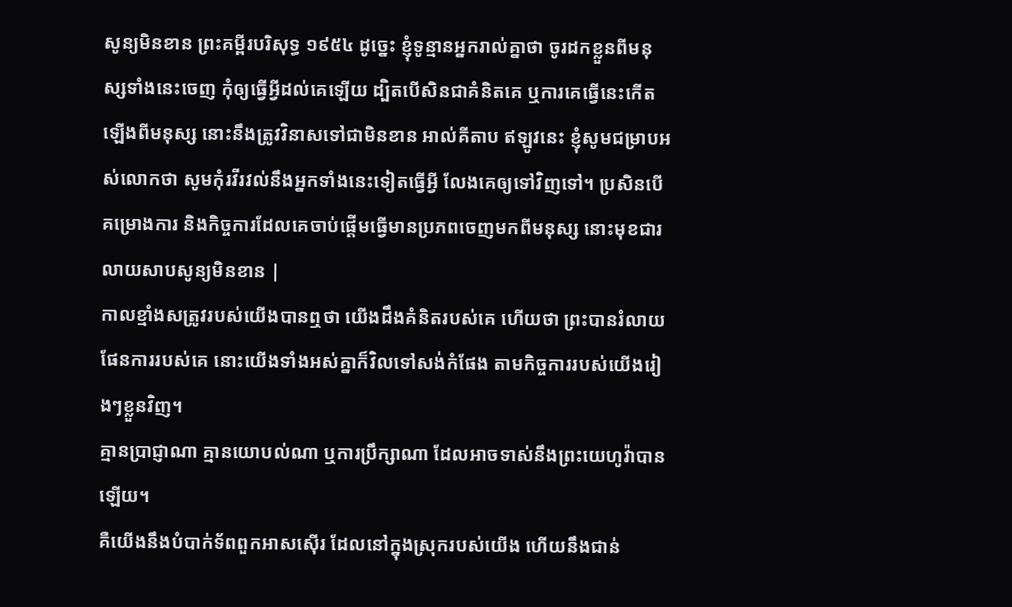សូន្យមិនខាន ព្រះគម្ពីរបរិសុទ្ធ ១៩៥៤ ដូច្នេះ ខ្ញុំទូន្មានអ្នករាល់គ្នាថា ចូរដកខ្លួនពីមនុស្សទាំងនេះចេញ កុំឲ្យធ្វើអ្វីដល់គេឡើយ ដ្បិតបើសិនជាគំនិតគេ ឬការគេធ្វើនេះកើតឡើងពីមនុស្ស នោះនឹងត្រូវវិនាសទៅជាមិនខាន អាល់គីតាប ឥឡូវនេះ ខ្ញុំសូមជម្រាបអស់លោកថា សូមកុំរវីរវល់នឹងអ្នកទាំងនេះទៀតធ្វើអ្វី លែងគេឲ្យទៅវិញទៅ។ ប្រសិនបើគម្រោងការ និងកិច្ចការដែលគេចាប់ផ្ដើមធ្វើមានប្រភពចេញមកពីមនុស្ស នោះមុខជារលាយសាបសូន្យមិនខាន |
កាលខ្មាំងសត្រូវរបស់យើងបានឮថា យើងដឹងគំនិតរបស់គេ ហើយថា ព្រះបានរំលាយផែនការរបស់គេ នោះយើងទាំងអស់គ្នាក៏វិលទៅសង់កំផែង តាមកិច្ចការរបស់យើងរៀងៗខ្លួនវិញ។
គ្មានប្រាជ្ញាណា គ្មានយោបល់ណា ឬការប្រឹក្សាណា ដែលអាចទាស់នឹងព្រះយេហូវ៉ាបានឡើយ។
គឺយើងនឹងបំបាក់ទ័ពពួកអាសស៊ើរ ដែលនៅក្នុងស្រុករបស់យើង ហើយនឹងជាន់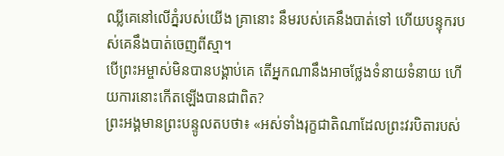ឈ្លីគេនៅលើភ្នំរបស់យើង គ្រានោះ នឹមរបស់គេនឹងបាត់ទៅ ហើយបន្ទុករបស់គេនឹងបាត់ចេញពីស្មា។
បើព្រះអម្ចាស់មិនបានបង្គាប់គេ តើអ្នកណានឹងអាចថ្លែងទំនាយទំនាយ ហើយការនោះកើតឡើងបានជាពិត?
ព្រះអង្គមានព្រះបន្ទូលតបថា៖ «អស់ទាំងរុក្ខជាតិណាដែលព្រះវរបិតារបស់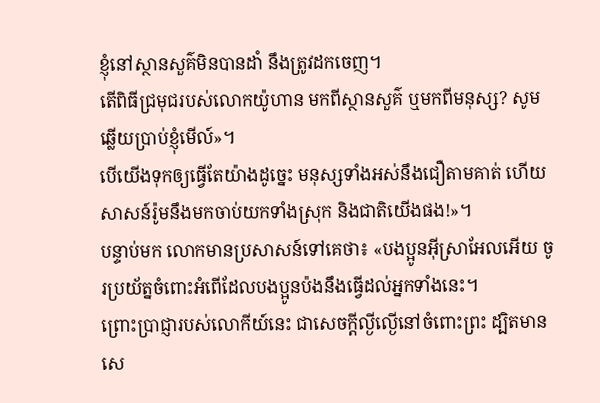ខ្ញុំនៅស្ថានសួគ៌មិនបានដាំ នឹងត្រូវដកចេញ។
តើពិធីជ្រមុជរបស់លោកយ៉ូហាន មកពីស្ថានសួគ៌ ឬមកពីមនុស្ស? សូមឆ្លើយប្រាប់ខ្ញុំមើល៍»។
បើយើងទុកឲ្យធ្វើតែយ៉ាងដូច្នេះ មនុស្សទាំងអស់នឹងជឿតាមគាត់ ហើយសាសន៍រ៉ូមនឹងមកចាប់យកទាំងស្រុក និងជាតិយើងផង!»។
បន្ទាប់មក លោកមានប្រសាសន៍ទៅគេថា៖ «បងប្អូនអ៊ីស្រាអែលអើយ ចូរប្រយ័ត្នចំពោះអំពើដែលបងប្អូនប៉ងនឹងធ្វើដល់អ្នកទាំងនេះ។
ព្រោះប្រាជ្ញារបស់លោកីយ៍នេះ ជាសេចក្តីល្ងីល្ងើនៅចំពោះព្រះ ដ្បិតមានសេ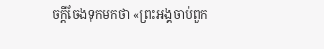ចក្តីចែងទុកមកថា «ព្រះអង្គចាប់ពួក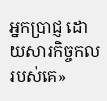អ្នកប្រាជ្ញ ដោយសារកិច្ចកលរបស់គេ»